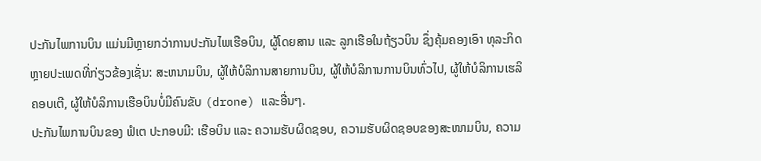ປະກັນໄພການບິນ ແມ່ນມີຫຼາຍກວ່າການປະກັນໄພເຮືອບິນ, ຜູ້ໂດຍສານ ແລະ ລູກເຮືອໃນຖ້ຽວບິນ ຊຶ່ງຄຸ້ມຄອງເອົາ ທຸລະກິດຫຼາຍປະເພດທີ່ກ່ຽວຂ້ອງເຊັ່ນ: ສະຫນາມບິນ, ຜູ້ໃຫ້ບໍລິການສາຍການບິນ, ຜູ້ໃຫ້ບໍລິການການບິນທົ່ວໄປ, ຜູ້ໃຫ້ບໍລິການເຮລິຄອບເຕີ, ຜູ້ໃຫ້ບໍລິການເຮືອບິນບໍ່ມີຄົນຂັບ (drone) ແລະອື່ນໆ.
ປະກັນໄພການບິນຂອງ ຟໍເຕ ປະກອບມີ: ເຮືອບິນ ແລະ ຄວາມຮັບຜິດຊອບ, ຄວາມຮັບຜິດຊອບຂອງສະໜາມບິນ, ຄວາມ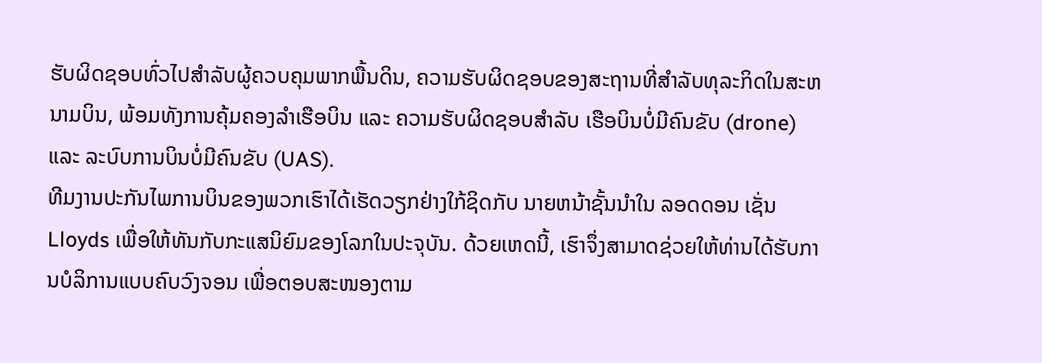ຮັບຜິດຊອບທົ່ວໄປສໍາລັບຜູ້ຄວບຄຸມພາກພື້ນດິນ, ຄວາມຮັບຜິດຊອບຂອງສະຖານທີ່ສໍາລັບທຸລະກິດໃນສະຫນາມບິນ, ພ້ອມທັງການຄຸ້ມຄອງລໍາເຮືອບິນ ແລະ ຄວາມຮັບຜິດຊອບສໍາລັບ ເຮືອບິນບໍ່ມີຄົນຂັບ (drone) ແລະ ລະບົບການບິນບໍ່ມີຄົນຂັບ (UAS).
ທີມງານປະກັນໄພການບິນຂອງພວກເຮົາໄດ້ເຮັດວຽກຢ່າງໃກ້ຊິດກັບ ນາຍຫນ້າຊັ້ນນໍາໃນ ລອດດອນ ເຊັ່ນ Lloyds ເພື່ອໃຫ້ທັນກັບກະແສນິຍົມຂອງໂລກໃນປະຈຸບັນ. ດ້ວຍເຫດນີ້, ເຮົາຈຶ່ງສາມາດຊ່ວຍໃຫ້ທ່ານໄດ້ຮັບການບໍລິການແບບຄົບວົງຈອນ ເພື່ອຕອບສະໜອງຕາມ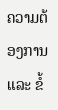ຄວາມຕ້ອງການ ແລະ ຂໍ້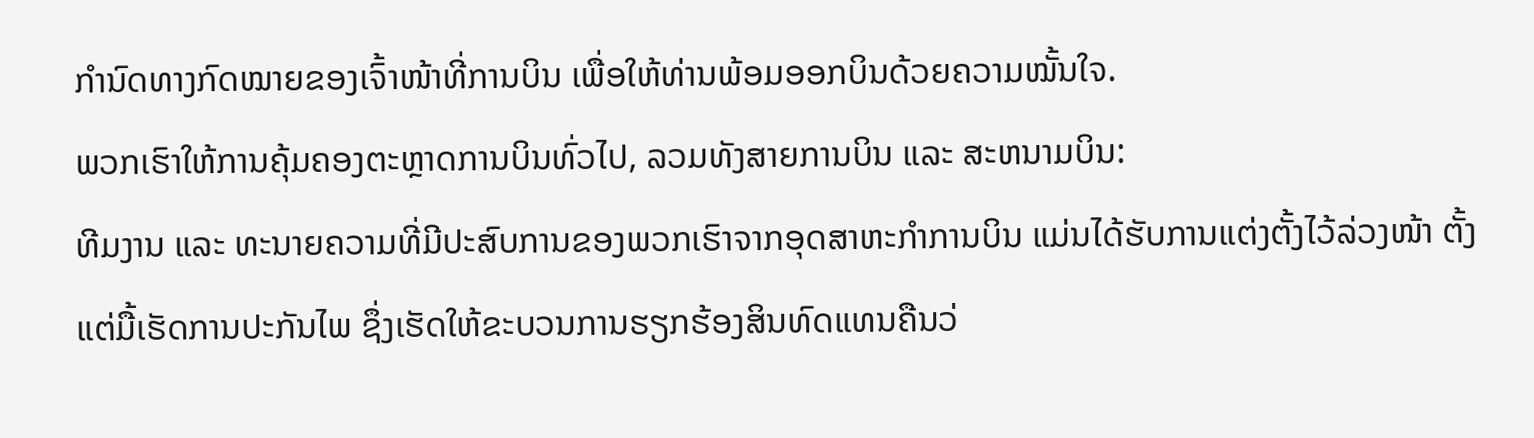ກຳນົດທາງກົດໝາຍຂອງເຈົ້າໜ້າທີ່ການບິນ ເພື່ອໃຫ້ທ່ານພ້ອມອອກບິນດ້ວຍຄວາມໝັ້ນໃຈ.
ພວກເຮົາໃຫ້ການຄຸ້ມຄອງຕະຫຼາດການບິນທົ່ວໄປ, ລວມທັງສາຍການບິນ ແລະ ສະຫນາມບິນ:
ທີມງານ ແລະ ທະນາຍຄວາມທີ່ມີປະສົບການຂອງພວກເຮົາຈາກອຸດສາຫະກໍາການບິນ ແມ່ນໄດ້ຮັບການແຕ່ງຕັ້ງໄວ້ລ່ວງໜ້າ ຕັ້ງແຕ່ມື້ເຮັດການປະກັນໄພ ຊຶ່ງເຮັດໃຫ້ຂະບວນການຮຽກຮ້ອງສິນທົດແທນຄືນວ່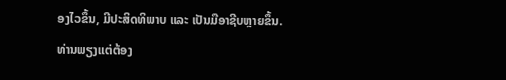ອງໄວຂຶ້ນ, ມີປະສິດທິພາບ ແລະ ເປັນມືອາຊີບຫຼາຍຂຶ້ນ.
ທ່ານພຽງແຕ່ຕ້ອງ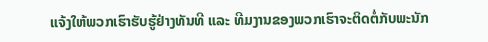ແຈ້ງໃຫ້ພວກເຮົາຮັບຮູ້ຢ່າງທັນທີ ແລະ ທີມງານຂອງພວກເຮົາຈະຕິດຕໍ່ກັບພະນັກ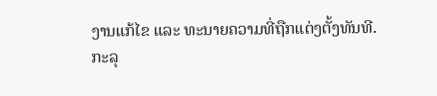ງານແກ້ໄຂ ແລະ ທະນາຍຄວາມທີ່ຖືກແຕ່ງຕັ້ງທັນທີ.
ກະລຸ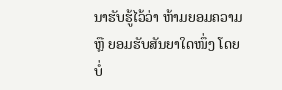ນາຮັບຮູ້ໄວ້ວ່າ ຫ້າມຍອມຄວາມ ຫຼື ຍອມຮັບສັນຍາໃດໜຶ່ງ ໂດຍບໍ່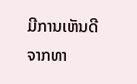ມີການເຫັນດີຈາກທາ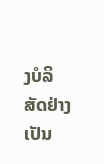ງບໍລິສັດຢ່າງເປັນ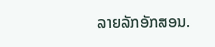ລາຍລັກອັກສອນ.